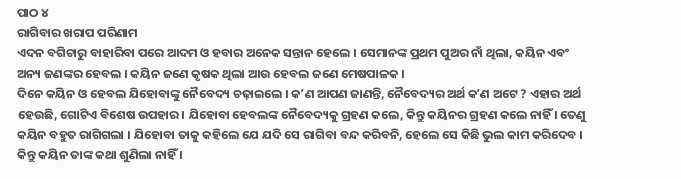ପାଠ ୪
ରାଗିବାର ଖରାପ ପରିଣାମ
ଏଦନ ବଗିଚାରୁ ବାହାରିବା ପରେ ଆଦମ ଓ ହବାର ଅନେକ ସନ୍ତାନ ହେଲେ । ସେମାନଙ୍କ ପ୍ରଥମ ପୁଅର ନାଁ ଥିଲା, କୟିନ ଏବଂ ଅନ୍ୟ ଜଣଙ୍କର ହେବଲ । କୟିନ ଜଣେ କୃଷକ ଥିଲା ଆଉ ହେବଲ ଜଣେ ମେଷପାଳକ ।
ଦିନେ କୟିନ ଓ ହେବଲ ଯିହୋବାଙ୍କୁ ନୈବେଦ୍ୟ ଚଢ଼ାଇଲେ । କʼଣ ଆପଣ ଜାଣନ୍ତି, ନୈବେଦ୍ୟର ଅର୍ଥ କʼଣ ଅଟେ ? ଏହାର ଅର୍ଥ ହେଉଛି, ଗୋଟିଏ ବିଶେଷ ଉପହାର । ଯିହୋବା ହେବଲଙ୍କ ନୈବେଦ୍ୟକୁ ଗ୍ରହଣ କଲେ, କିନ୍ତୁ କୟିନର ଗ୍ରହଣ କଲେ ନାହିଁ । ତେଣୁ କୟିନ ବହୁତ ରାଗିଗଲା । ଯିହୋବା ତାକୁ କହିଲେ ଯେ ଯଦି ସେ ରାଗିବା ବନ୍ଦ କରିବନି, ହେଲେ ସେ କିଛି ଭୁଲ କାମ କରିଦେବ । କିନ୍ତୁ କୟିନ ତାଙ୍କ କଥା ଶୁଣିଲା ନାହିଁ ।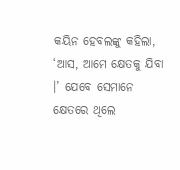କୟିନ ହେବଲଙ୍କୁ କହିଲା, ‘ଆସ, ଆମେ କ୍ଷେତକୁ ଯିବା ।’ ଯେବେ ସେମାନେ କ୍ଷେତରେ ଥିଲେ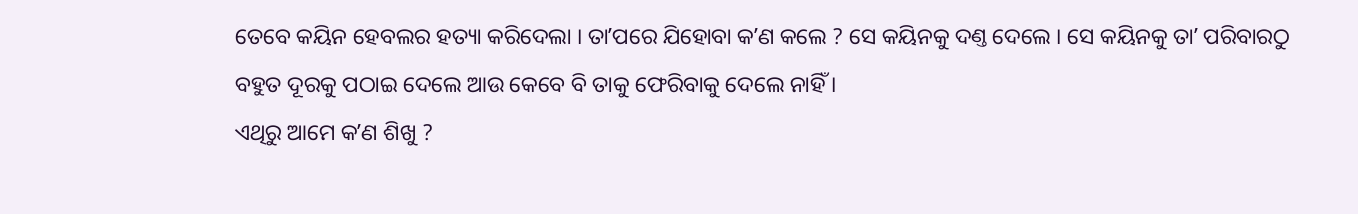ତେବେ କୟିନ ହେବଲର ହତ୍ୟା କରିଦେଲା । ତାʼପରେ ଯିହୋବା କʼଣ କଲେ ? ସେ କୟିନକୁ ଦଣ୍ତ ଦେଲେ । ସେ କୟିନକୁ ତାʼ ପରିବାରଠୁ ବହୁତ ଦୂରକୁ ପଠାଇ ଦେଲେ ଆଉ କେବେ ବି ତାକୁ ଫେରିବାକୁ ଦେଲେ ନାହିଁ ।
ଏଥିରୁ ଆମେ କʼଣ ଶିଖୁ ?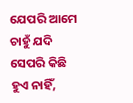ଯେପରି ଆମେ ଚାହୁଁ ଯଦି ସେପରି କିଛି ହୁଏ ନାହିଁ,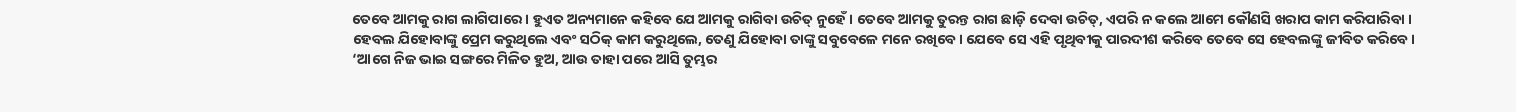ତେବେ ଆମକୁ ରାଗ ଲାଗିପାରେ । ହୁଏତ ଅନ୍ୟମାନେ କହିବେ ଯେ ଆମକୁ ରାଗିବା ଉଚିତ୍ ନୁହେଁ । ତେବେ ଆମକୁ ତୁରନ୍ତ ରାଗ ଛାଡ଼ି ଦେବା ଉଚିତ୍, ଏପରି ନ କଲେ ଆମେ କୌଣସି ଖରାପ କାମ କରିପାରିବା ।
ହେବଲ ଯିହୋବାଙ୍କୁ ପ୍ରେମ କରୁଥିଲେ ଏବଂ ସଠିକ୍ କାମ କରୁଥିଲେ, ତେଣୁ ଯିହୋବା ତାଙ୍କୁ ସବୁବେଳେ ମନେ ରଖିବେ । ଯେବେ ସେ ଏହି ପୃଥିବୀକୁ ପାରଦୀଶ କରିବେ ତେବେ ସେ ହେବଲଙ୍କୁ ଜୀବିତ କରିବେ ।
‘ଆଗେ ନିଜ ଭାଇ ସଙ୍ଗରେ ମିଳିତ ହୁଅ, ଆଉ ତାହା ପରେ ଆସି ତୁମ୍ଭର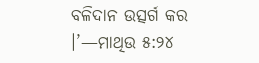ବଳିଦାନ ଉତ୍ସର୍ଗ କର ।’—ମାଥିଉ ୫:୨୪